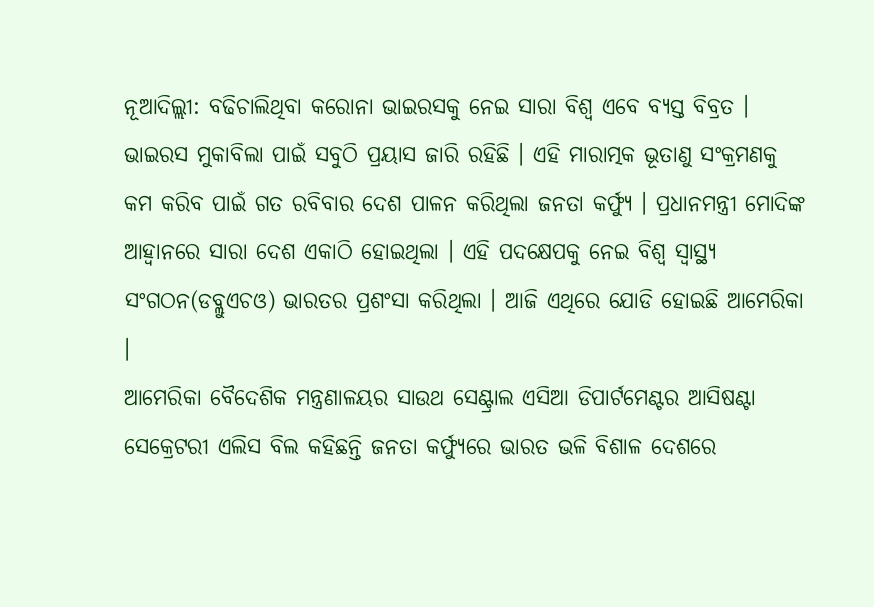ନୂଆଦିଲ୍ଲୀ: ବଢିଚାଲିଥିବା କରୋନା ଭାଇରସକୁ ନେଇ ସାରା ବିଶ୍ବ ଏବେ ବ୍ୟସ୍ତ ବିବ୍ରତ । ଭାଇରସ ମୁକାବିଲା ପାଇଁ ସବୁଠି ପ୍ରୟାସ ଜାରି ରହିଛି । ଏହି ମାରାତ୍ମକ ଭୂତାଣୁ ସଂକ୍ରମଣକୁ କମ କରିବ ପାଇଁ ଗତ ରବିବାର ଦେଶ ପାଳନ କରିଥିଲା ଜନତା କର୍ଫ୍ୟୁ । ପ୍ରଧାନମନ୍ତ୍ରୀ ମୋଦିଙ୍କ ଆହ୍ବାନରେ ସାରା ଦେଶ ଏକାଠି ହୋଇଥିଲା । ଏହି ପଦକ୍ଷେପକୁ ନେଇ ବିଶ୍ବ ସ୍ବାସ୍ଥ୍ୟ ସଂଗଠନ(ଡବ୍ଲୁଏଚଓ) ଭାରତର ପ୍ରଶଂସା କରିଥିଲା । ଆଜି ଏଥିରେ ଯୋଡି ହୋଇଛି ଆମେରିକା ।
ଆମେରିକା ବୈଦେଶିକ ମନ୍ତ୍ରଣାଳୟର ସାଉଥ ସେଣ୍ଟ୍ରାଲ ଏସିଆ ଡିପାର୍ଟମେଣ୍ଟର ଆସିଷଣ୍ଟା ସେକ୍ରେଟରୀ ଏଲିସ ବିଲ କହିଛନ୍ତି ଜନତା କର୍ଫ୍ୟୁରେ ଭାରତ ଭଳି ବିଶାଳ ଦେଶରେ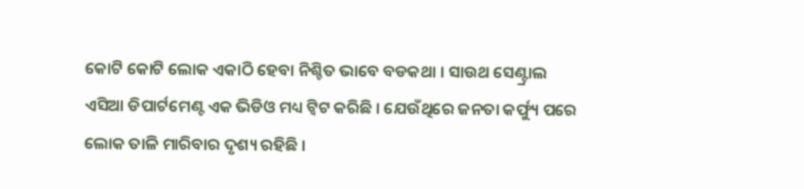କୋଟି କୋଟି ଲୋକ ଏକାଠି ହେବା ନିଶ୍ଚିତ ଭାବେ ବଡକଥା । ସାଉଥ ସେଣ୍ଟ୍ରାଲ ଏସିଆ ଡିପାର୍ଟମେଣ୍ଟ ଏକ ଭିଡିଓ ମଧ୍ୟ ଟ୍ବିଟ କରିଛି । ଯେଉଁଥିରେ ଜନତା କର୍ଫ୍ୟୁ ପରେ ଲୋକ ତାଳି ମାରିବାର ଦୃଶ୍ୟ ରହିଛି ।